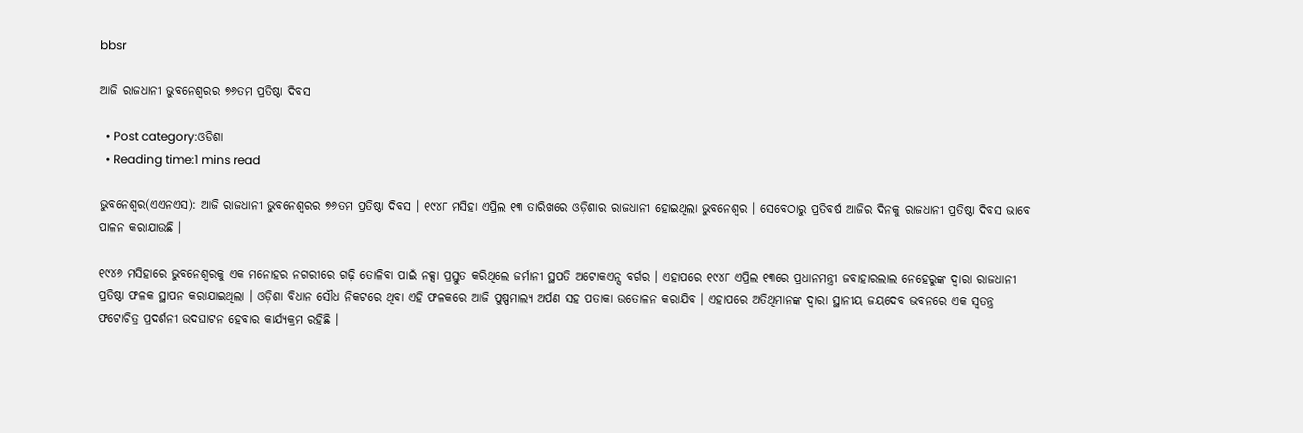bbsr

ଆଜି ରାଜଧାନୀ ଭୁବନେଶ୍ୱରର ୭୬ତମ ପ୍ରତିଷ୍ଠା ଦିବସ

  • Post category:ଓଡିଶା
  • Reading time:1 mins read

ଭୁବନେଶ୍ୱର(ଏଏନଏସ): ଆଜି ରାଜଧାନୀ ଭୁବନେଶ୍ୱରର ୭୬ତମ ପ୍ରତିଷ୍ଠା ଦିବସ । ୧୯୪୮ ମସିହା ଏପ୍ରିଲ ୧୩ ତାରିଖରେ ଓଡ଼ିଶାର ରାଜଧାନୀ ହୋଇଥିଲା ଭୁବନେଶ୍ୱର । ସେବେଠାରୁ ପ୍ରତିବର୍ଷ ଆଜିର ଦିନକୁ ରାଜଧାନୀ ପ୍ରତିଷ୍ଠା ଦିବସ ଭାବେ ପାଳନ କରାଯାଉଛି ।

୧୯୪୬ ମସିହାରେ ଭୁବନେଶ୍ୱରକୁ ଏକ ମନୋହର ନଗରୀରେ ଗଢ଼ି ତୋଳିବା ପାଇଁ ନକ୍ସା ପ୍ରସ୍ତୁତ କରିଥିଲେ ଜର୍ମାନୀ ସ୍ଥପତି ଅଟୋକଏନ୍ସ ବର୍ଗର । ଏହାପରେ ୧୯୪୮ ଏପ୍ରିଲ ୧୩ରେ ପ୍ରଧାନମନ୍ତ୍ରୀ ଜବାହାରଲାଲ ନେହେରୁଙ୍କ ଦ୍ୱାରା ରାଜଧାନୀ ପ୍ରତିଷ୍ଠା ଫଳକ ସ୍ଥାପନ କରାଯାଇଥିଲା । ଓଡ଼ିଶା ବିଧାନ ସୌଧ ନିକଟରେ ଥିବା ଏହି ଫଳକରେ ଆଜି ପୁଷ୍ପମାଲ୍ୟ ଅର୍ପଣ ସହ ପତାକା ଉତୋଳନ କରାଯିବ । ଏହାପରେ ଅତିଥିମାନଙ୍କ ଦ୍ୱାରା ସ୍ଥାନୀୟ ଜୟଦେବ ଭବନରେ ଏକ ସ୍ୱତନ୍ତ୍ର ଫଟୋଚିତ୍ର ପ୍ରଦର୍ଶନୀ ଉଦଘାଟନ ହେବାର କାର୍ଯ୍ୟକ୍ରମ ରହିଛି ।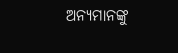ଅନ୍ୟମାନଙ୍କୁ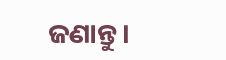ଜଣାନ୍ତୁ।